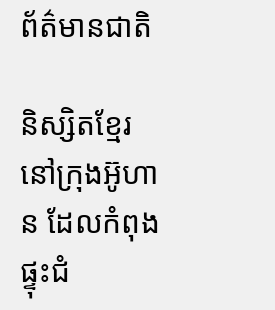ព័ត៌មានជាតិ

និស្សិតខ្មែរ នៅក្រុងអ៊ូហាន ដែលកំពុងផ្ទុះជំ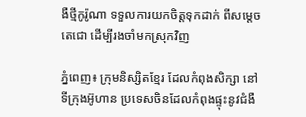ងឺថ្មីកូរ៉ូណា ទទួលការយកចិត្តទុកដាក់ ពីសម្តេចតេជោ ដើម្បីរងចាំមកស្រុកវិញ

ភ្នំពេញ៖ ក្រុមនិស្សិតខ្មែរ ដែលកំពុងសិក្សា នៅទីក្រុងអ៊ូហាន ប្រទេសចិនដែលកំពុងផ្ទុះនូវជំងឺ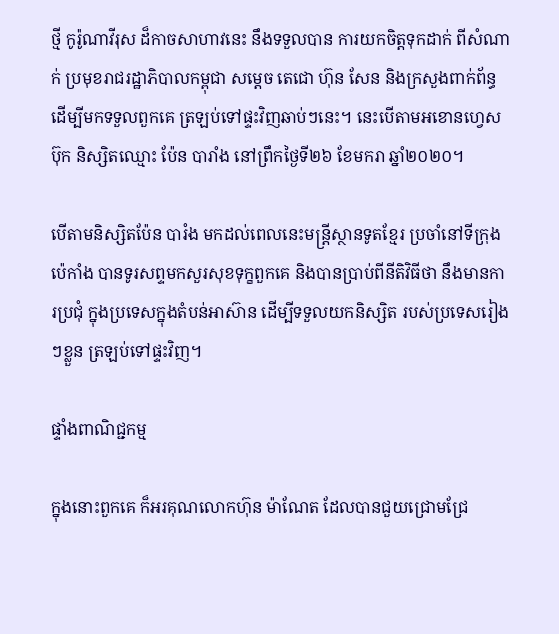ថ្មី កូរ៉ូណាវីរុស ដ៏កាចសាហាវនេះ នឹងទទួលបាន ការយកចិត្តទុកដាក់ ពីសំណាក់ ប្រមុខរាជរដ្ឋាភិបាលកម្ពុជា សម្ដេច តេជោ ហ៊ុន សែន និងក្រសួងពាក់ព័ន្ធ ដើម្បីមកទទួលពួកគេ ត្រឡប់ទៅផ្ទះវិញឆាប់ៗនេះ។ នេះបើតាមអខោនហ្វេសប៊ុក និស្សិតឈ្មោះ ប៉ែន បារាំង នៅព្រឹកថ្ងៃទី២៦ ខែមករា ឆ្នាំ២០២០។

បើតាមនិស្សិតប៉ែន បារំង មកដល់ពេលនេះមន្ត្រីស្ថានទូតខ្មែរ ប្រចាំនៅទីក្រុងប៉េកាំង បានទូរសព្ទមកសួរសុខទុក្ខពួកគេ និងបានប្រាប់ពីនីតិវិធីថា នឹងមានការប្រជុំ ក្នុងប្រទេសក្នុងតំបន់អាស៊ាន ដើម្បីទទួលយកនិស្សិត របស់ប្រទេសរៀងៗខ្លួន ត្រឡប់ទៅផ្ទះវិញ។

ផ្ទាំងពាណិជ្ជកម្ម

ក្នុងនោះពួកគេ ក៏អរគុណលោកហ៊ុន ម៉ាណែត ដែលបានជួយជ្រោមជ្រែ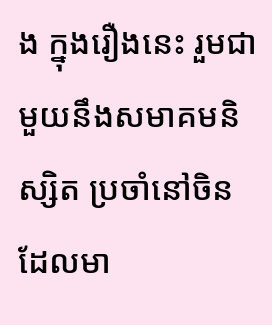ង ក្នុងរឿងនេះ រួមជាមួយនឹងសមាគមនិស្សិត ប្រចាំនៅចិន ដែលមា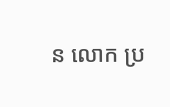ន លោក ប្រ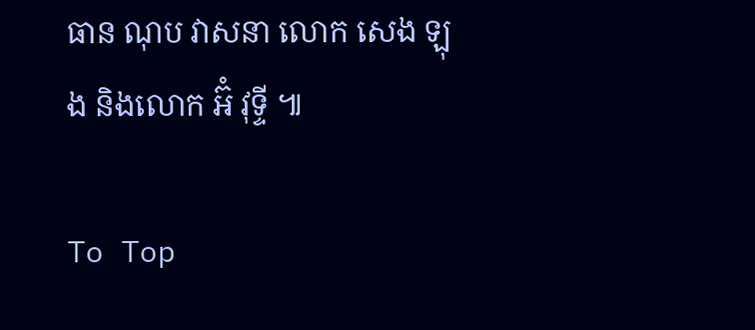ធាន ណុប វាសនា លោក សេង ឡុង និងលោក អ៊ំ វុទ្ទី ៕

To Top